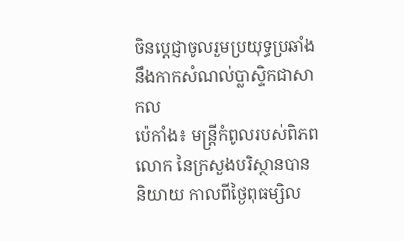ចិនប្តេជ្ញាចូលរួមប្រយុទ្ធប្រឆាំងនឹងកាកសំណល់ប្លាស្ទិកជាសាកល
ប៉េកាំង៖ មន្រ្តីកំពូលរបស់ពិភពលោក នៃក្រសួងបរិស្ថានបាន និយាយ កាលពីថ្ងៃពុធម្សិល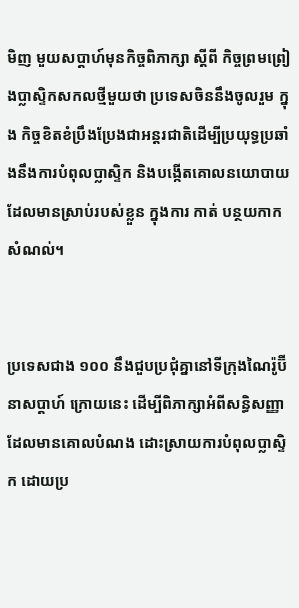មិញ មួយសប្តាហ៍មុនកិច្ចពិភាក្សា ស្តីពី កិច្ចព្រមព្រៀងប្លាស្ទិកសកលថ្មីមួយថា ប្រទេសចិននឹងចូលរួម ក្នុង កិច្ចខិតខំប្រឹងប្រែងជាអន្តរជាតិដើម្បីប្រយុទ្ធប្រឆាំងនឹងការបំពុលប្លាស្ទិក និងបង្កើតគោលនយោបាយដែលមានស្រាប់របស់ខ្លួន ក្នុងការ កាត់ បន្ថយកាកសំណល់។


ប្រទេសជាង ១០០ នឹងជួបប្រជុំគ្នានៅទីក្រុងណៃរ៉ូប៊ី នាសប្តាហ៍ ក្រោយនេះ ដើម្បីពិភាក្សាអំពីសន្ធិសញ្ញាដែលមានគោលបំណង ដោះស្រាយការបំពុលប្លាស្ទិក ដោយប្រ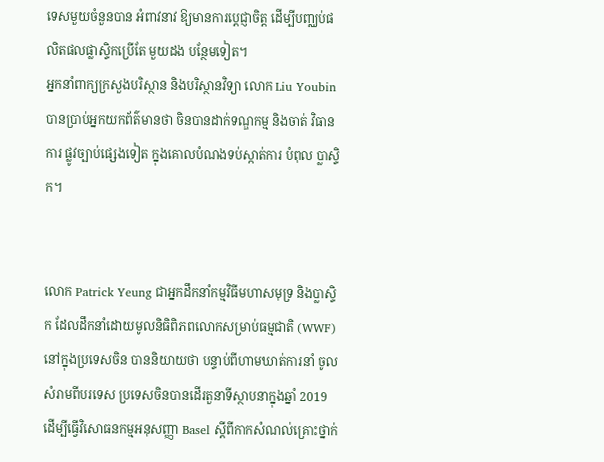ទេសមួយចំនួនបាន អំពាវនាវ ឱ្យមានការប្តេជ្ញាចិត្ត ដើម្បីបញ្ឈប់ផលិតផលផ្លាស្ទិកប្រើតែ មួយដង បន្ថែមទៀត។
អ្នកនាំពាក្យក្រសួងបរិស្ថាន និងបរិស្ថានវិទ្យា លោក Liu Youbin បានប្រាប់អ្នកយកព័ត៌មានថា ចិនបានដាក់ទណ្ឌកម្ម និងចាត់ វិធានការ ផ្លូវច្បាប់ផ្សេងទៀត ក្នុងគោលបំណងទប់ស្កាត់ការ បំពុល ប្លាស្ទិក។


លោក Patrick Yeung ជាអ្នកដឹកនាំកម្មវិធីមហាសមុទ្រ និងប្លាស្ទិក ដែលដឹកនាំដោយមូលនិធិពិភពលោកសម្រាប់ធម្មជាតិ (WWF) នៅក្នុងប្រទេសចិន បាននិយាយថា បន្ទាប់ពីហាមឃាត់ការនាំ ចូល សំរាមពីបរទេស ប្រទេសចិនបានដើរតួនាទីស្ថាបនាក្នុងឆ្នាំ 2019 ដើម្បីធ្វើវិសោធនកម្មអនុសញ្ញា Basel ស្តីពីកាកសំណល់គ្រោះថ្នាក់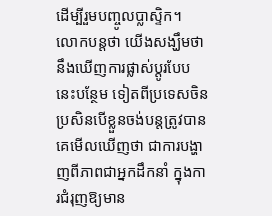ដើម្បីរួមបញ្ចូលប្លាស្ទិក។
លោកបន្តថា យើងសង្ឃឹមថា នឹងឃើញការផ្លាស់ប្តូរបែប នេះបន្ថែម ទៀតពីប្រទេសចិន ប្រសិនបើខ្លួនចង់បន្តត្រូវបានគេមើលឃើញថា ជាការបង្ហាញពីភាពជាអ្នកដឹកនាំ ក្នុងការជំរុញឱ្យមាន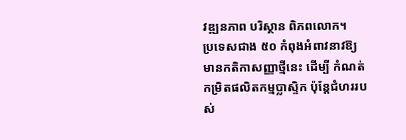វឌ្ឍនភាព បរិស្ថាន ពិភពលោក។
ប្រទេសជាង ៥០ កំពុងអំពាវនាវឱ្យមានកតិកាសញ្ញាថ្មីនេះ ដើម្បី កំណត់កម្រិតផលិតកម្មប្លាស្ទិក ប៉ុន្តែជំហររបស់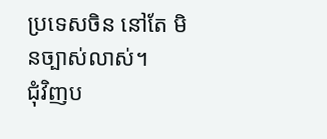ប្រទេសចិន នៅតែ មិនច្បាស់លាស់។
ជុំវិញប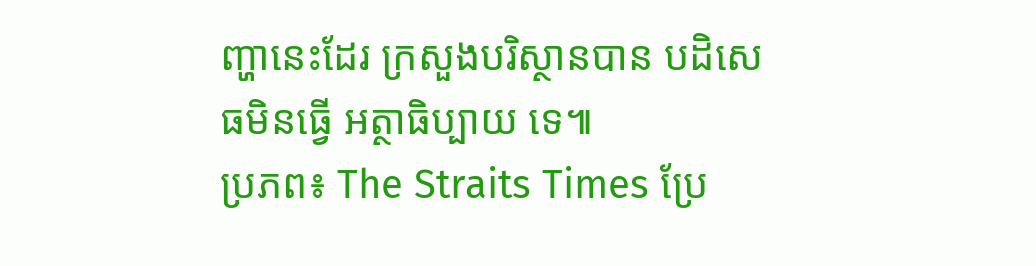ញ្ហានេះដែរ ក្រសួងបរិស្ថានបាន បដិសេធមិនធ្វើ អត្ថាធិប្បាយ ទេ៕
ប្រភព៖ The Straits Times ប្រែ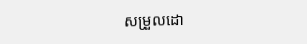សម្រួលដោ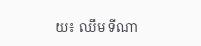យ៖ ឈឹម ទីណា